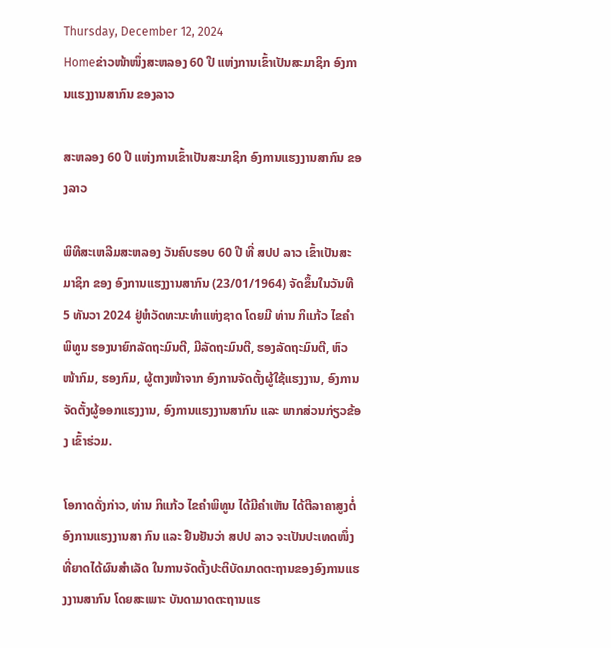Thursday, December 12, 2024
Homeຂ່າວໜ້າໜຶ່ງສະຫລອງ 60 ປີ ແຫ່ງການເຂົ້າເປັນສະມາຊິກ ອົງການແຮງງານສາກົນ ຂອງລາວ

ສະຫລອງ 60 ປີ ແຫ່ງການເຂົ້າເປັນສະມາຊິກ ອົງການແຮງງານສາກົນ ຂອງລາວ

ພິທີສະເຫລີມສະຫລອງ ວັນຄົບຮອບ 60 ປີ ທີ່ ສປປ ລາວ ເຂົ້າເປັນສະມາຊິກ ຂອງ ອົງການແຮງງານສາກົນ (23/01/1964) ຈັດຂຶ້ນໃນວັນທີ 5 ທັນວາ 2024 ຢູ່ຫໍວັດທະນະທຳແຫ່ງຊາດ ໂດຍມີ ທ່ານ ກິແກ້ວ ໄຂຄຳພິທູນ ຮອງນາຍົກລັດຖະມົນຕີ, ມີລັດຖະມົນຕີ, ຮອງລັດຖະມົນຕີ, ຫົວໜ້າກົມ, ຮອງກົມ, ຜູ້ຕາງໜ້າຈາກ ອົງການຈັດຕັ້ງຜູ້ໃຊ້ແຮງງານ, ອົງການຈັດຕັ້ງຜູ້ອອກແຮງງານ, ອົງການແຮງງານສາກົນ ແລະ ພາກສ່ວນກ່ຽວຂ້ອງ ເຂົ້າຮ່ວມ.

ໂອກາດດັ່ງກ່າວ, ທ່ານ ກິແກ້ວ ໄຂຄຳພິທູນ ໄດ້ມີຄຳເຫັນ ໄດ້ຕີລາຄາສູງຕໍ່ອົງການແຮງງານສາ ກົນ ແລະ ຢືນຢັນວ່າ ສປປ ລາວ ຈະເປັນປະເທດໜຶ່ງທີ່ຍາດໄດ້ຜົນສຳເລັດ ໃນການຈັດຕັ້ງປະຕິບັດມາດຕະຖານຂອງອົງການແຮງງານສາກົນ ໂດຍສະເພາະ ບັນດາມາດຕະຖານແຮ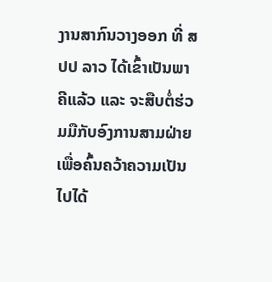ງານສາກົນວາງອອກ ທີ່ ສປປ ລາວ ໄດ້ເຂົ້າເປັນພາຄີແລ້ວ ແລະ ຈະສືບຕໍ່ຮ່ວມມືກັບອົງການສາມຝ່າຍ ເພື່ອຄົ້ນຄວ້າຄວາມເປັນໄປໄດ້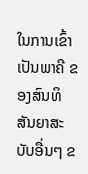ໃນການເຂົ້າເປັນພາຄີ ຂອງສົນທິສັນຍາສະບັບອື່ນໆ ຂ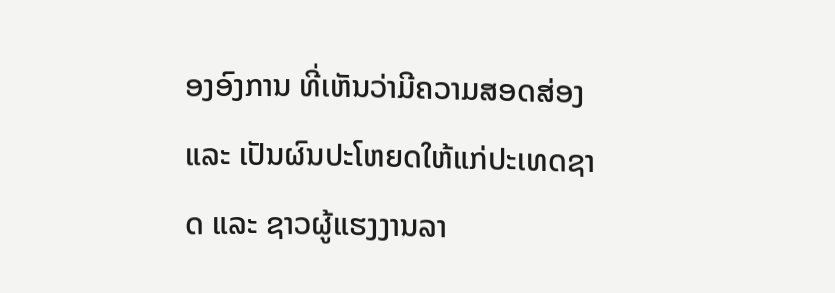ອງອົງການ ທີ່ເຫັນວ່າມີຄວາມສອດສ່ອງ ແລະ ເປັນຜົນປະໂຫຍດໃຫ້ແກ່ປະເທດຊາດ ແລະ ຊາວຜູ້ແຮງງານລາ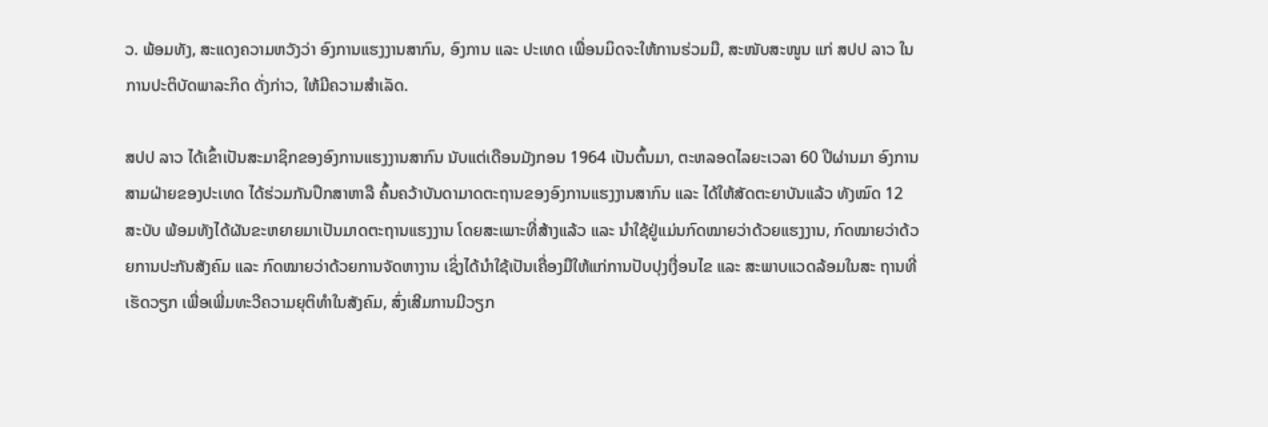ວ. ພ້ອມທັງ, ສະແດງຄວາມຫວັງວ່າ ອົງການແຮງງານສາກົນ, ອົງການ ແລະ ປະເທດ ເພື່ອນມິດຈະໃຫ້ການຮ່ວມມື, ສະໜັບສະໜູນ ແກ່ ສປປ ລາວ ໃນການປະຕິບັດພາລະກິດ ດັ່ງກ່າວ, ໃຫ້ມີຄວາມສໍາເລັດ.

ສປປ ລາວ ໄດ້ເຂົ້າເປັນສະມາຊິກຂອງອົງການແຮງງານສາກົນ ນັບແຕ່ເດືອນມັງກອນ 1964 ເປັນຕົ້ນມາ, ຕະຫລອດໄລຍະເວລາ 60 ປີຜ່ານມາ ອົງການສາມຝ່າຍຂອງປະເທດ ໄດ້ຮ່ວມກັນປຶກສາຫາລື ຄົ້ນຄວ້າບັນດາມາດຕະຖານຂອງອົງການແຮງງານສາກົນ ແລະ ໄດ້ໃຫ້ສັດຕະຍາບັນແລ້ວ ທັງໝົດ 12 ສະບັບ ພ້ອມທັງໄດ້ຜັນຂະຫຍາຍມາເປັນມາດຕະຖານແຮງງານ ໂດຍສະເພາະທີ່ສ້າງແລ້ວ ແລະ ນຳໃຊ້ຢູ່ແມ່ນກົດໝາຍວ່າດ້ວຍແຮງງານ, ກົດໝາຍວ່າດ້ວຍການປະກັນສັງຄົມ ແລະ ກົດໝາຍວ່າດ້ວຍການຈັດຫາງານ ເຊິ່ງໄດ້ນຳໃຊ້ເປັນເຄື່ອງມືໃຫ້ແກ່ການປັບປຸງເງື່ອນໄຂ ແລະ ສະພາບແວດລ້ອມໃນສະ ຖານທີ່ເຮັດວຽກ ເພື່ອເພີ່ມທະວີຄວາມຍຸຕິທຳໃນສັງຄົມ, ສົ່ງເສີມການມີວຽກ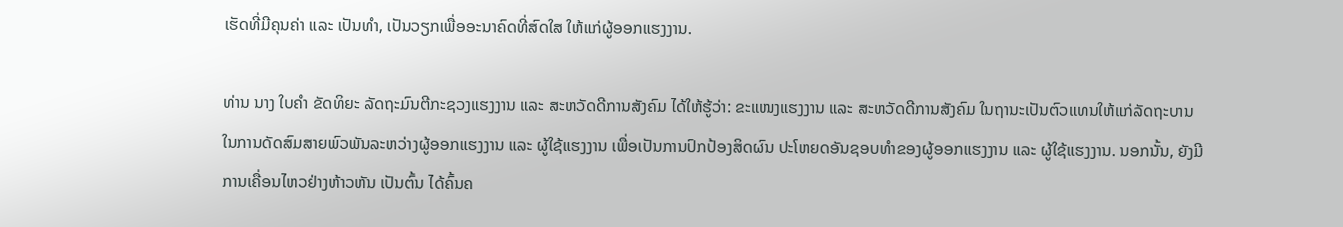ເຮັດທີ່ມີຄຸນຄ່າ ແລະ ເປັນທໍາ, ເປັນວຽກເພື່ອອະນາຄົດທີ່ສົດໃສ ໃຫ້ແກ່ຜູ້ອອກແຮງງານ.

ທ່ານ ນາງ ໃບຄໍາ ຂັດທິຍະ ລັດຖະມົນຕີກະຊວງແຮງງານ ແລະ ສະຫວັດດີການສັງຄົມ ໄດ້ໃຫ້ຮູ້ວ່າ: ຂະແໜງແຮງງານ ແລະ ສະຫວັດດີການສັງຄົມ ໃນຖານະເປັນຕົວແທນໃຫ້ແກ່ລັດຖະບານ ໃນການດັດສົມສາຍພົວພັນລະຫວ່າງຜູ້ອອກແຮງງານ ແລະ ຜູ້ໃຊ້ແຮງງານ ເພື່ອເປັນການປົກປ້ອງສິດຜົນ ປະໂຫຍດອັນຊອບທຳຂອງຜູ້ອອກແຮງງານ ແລະ ຜູ້ໃຊ້ແຮງງານ. ນອກນັ້ນ, ຍັງມີການເຄື່ອນໄຫວຢ່າງຫ້າວຫັນ ເປັນຕົ້ນ ໄດ້ຄົ້ນຄ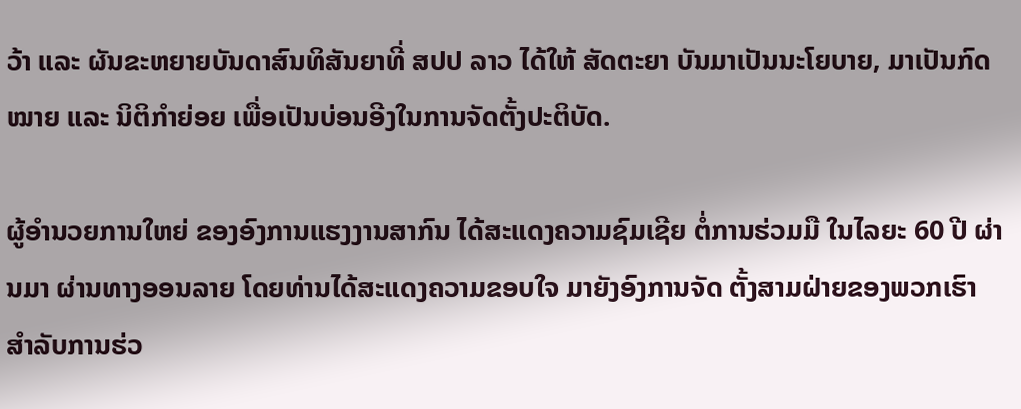ວ້າ ແລະ ຜັນຂະຫຍາຍບັນດາສົນທິສັນຍາທີ່ ສປປ ລາວ ໄດ້ໃຫ້ ສັດຕະຍາ ບັນມາເປັນນະໂຍບາຍ, ມາເປັນກົດໝາຍ ແລະ ນິຕິກຳຍ່ອຍ ເພື່ອເປັນບ່ອນອີງໃນການຈັດຕັ້ງປະຕິບັດ.

ຜູ້ອໍານວຍການໃຫຍ່ ຂອງອົງການແຮງງານສາກົນ ໄດ້ສະແດງຄວາມຊົມເຊີຍ ຕໍ່ການຮ່ວມມື ໃນໄລຍະ 60 ປີ ຜ່ານມາ ຜ່ານທາງອອນລາຍ ໂດຍທ່ານໄດ້ສະແດງຄວາມຂອບໃຈ ມາຍັງອົງການຈັດ ຕັ້ງສາມຝ່າຍຂອງພວກເຮົາ ສໍາລັບການຮ່ວ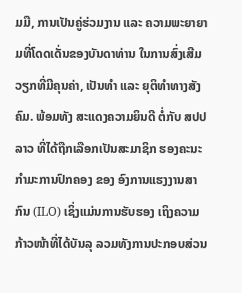ມມື, ການເປັນຄູ່ຮ່ວມງານ ແລະ ຄວາມພະຍາຍາມທີ່ໂດດເດັ່ນຂອງບັນດາທ່ານ ໃນການສົ່ງເສີມວຽກທີ່ມີຄຸນຄ່າ, ເປັນທຳ ແລະ ຍຸຕິທຳທາງສັງຄົມ. ພ້ອມທັງ ສະແດງຄວາມຍິນດີ ຕໍ່ກັບ ສປປ ລາວ ທີ່ໄດ້ຖືກເລືອກເປັນສະມາຊິກ ຮອງຄະນະກຳມະການປົກຄອງ ຂອງ ອົງການແຮງງານສາກົນ (ILO) ເຊິ່ງແມ່ນການຮັບຮອງ ເຖິງຄວາມກ້າວໜ້າທີ່ໄດ້ບັນລຸ ລວມທັງການປະກອບສ່ວນ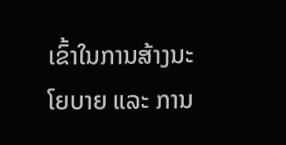ເຂົ້າໃນການສ້າງນະໂຍບາຍ ແລະ ການ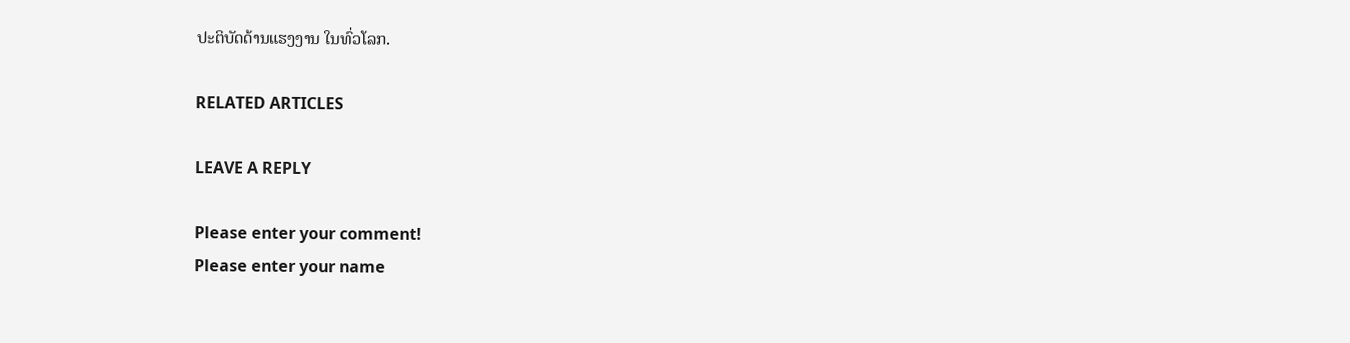ປະຕິບັດດ້ານແຮງງານ ໃນທົ່ວໂລກ.

RELATED ARTICLES

LEAVE A REPLY

Please enter your comment!
Please enter your name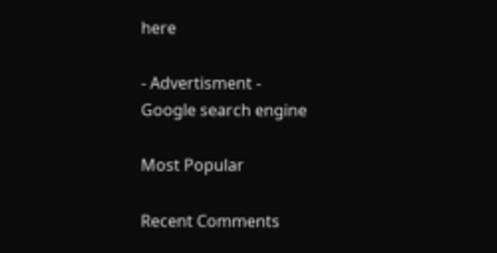here

- Advertisment -
Google search engine

Most Popular

Recent Comments